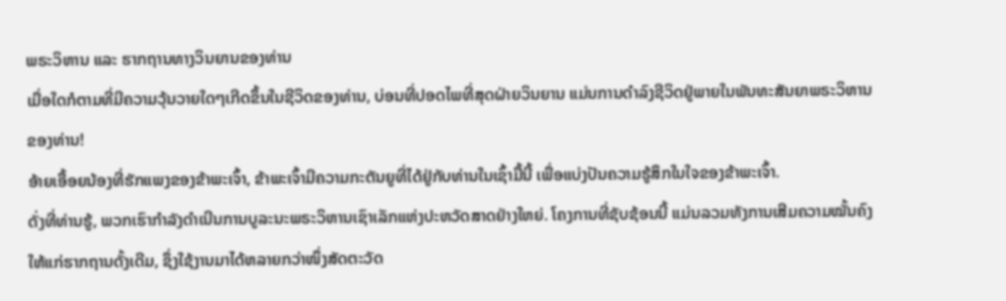ພຣະວິຫານ ແລະ ຮາກຖານທາງວິນຍານຂອງທ່ານ
ເມື່ອໃດກໍຕາມທີ່ມີຄວາມວຸ້ນວາຍໃດໆເກີດຂຶ້ນໃນຊີວິດຂອງທ່ານ, ບ່ອນທີ່ປອດໄພທີ່ສຸດຝ່າຍວິນຍານ ແມ່ນການດຳລົງຊີວິດຢູ່ພາຍໃນພັນທະສັນຍາພຣະວິຫານຂອງທ່ານ!
ອ້າຍເອື້ອຍນ້ອງທີ່ຮັກແພງຂອງຂ້າພະເຈົ້າ, ຂ້າພະເຈົ້າມີຄວາມກະຕັນຍູທີ່ໄດ້ຢູ່ກັບທ່ານໃນເຊົ້າມື້ນີ້ ເພື່ອແບ່ງປັນຄວາມຮູ້ສຶກໃນໃຈຂອງຂ້າພະເຈົ້າ.
ດັ່ງທີ່ທ່ານຮູ້, ພວກເຮົາກຳລັງດຳເນີນການບູລະນະພຣະວິຫານເຊົາເລັກແຫ່ງປະຫວັດສາດຢ່າງໃຫຍ່. ໂຄງການທີ່ຊັບຊ້ອນນີ້ ແມ່ນລວມທັງການເສີມຄວາມໝັ້ນຄົງໃຫ້ແກ່ຮາກຖານດັ້ງເດີມ, ຊຶ່ງໃຊ້ງານມາໄດ້ຫລາຍກວ່າໜຶ່ງສັດຕະວັດ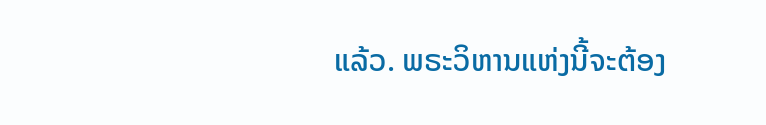ແລ້ວ. ພຣະວິຫານແຫ່ງນີ້ຈະຕ້ອງ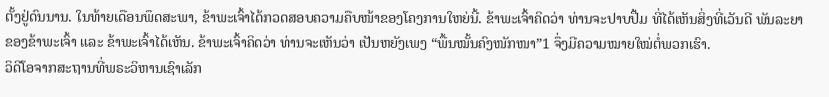ຕັ້ງຢູ່ດົນນານ. ໃນທ້າຍເດືອນພຶດສະພາ, ຂ້າພະເຈົ້າໄດ້ກວດສອບຄວາມຄືບໜ້າຂອງໂຄງການໃຫຍ່ນີ້. ຂ້າພະເຈົ້າຄິດວ່າ ທ່ານຈະປາບປື້ມ ທີ່ໄດ້ເຫັນສິ່ງທີ່ເວັນດີ ພັນລະຍາຂອງຂ້າພະເຈົ້າ ແລະ ຂ້າພະເຈົ້າໄດ້ເຫັນ. ຂ້າພະເຈົ້າຄິດວ່າ ທ່ານຈະເຫັນວ່າ ເປັນຫຍັງເພງ “ພື້ນໝັ້ນຄົງໜັກໜາ”1 ຈຶ່ງມີຄວາມໝາຍໃໝ່ຕໍ່ພວກເຮົາ.
ວິດີໂອຈາກສະຖານທີ່ພຣະວິຫານເຊົາເລັກ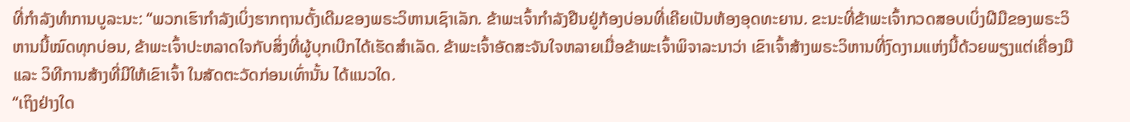ທີ່ກຳລັງທຳການບູລະນະ: “ພວກເຮົາກຳລັງເບິ່ງຮາກຖານດັ້ງເດີມຂອງພຣະວິຫານເຊົາເລັກ. ຂ້າພະເຈົ້າກຳລັງຢືນຢູ່ກ້ອງບ່ອນທີ່ເຄີຍເປັນຫ້ອງອຸດທະຍານ. ຂະນະທີ່ຂ້າພະເຈົ້າກວດສອບເບິ່ງຝີມືຂອງພຣະວິຫານນີ້ໝົດທຸກບ່ອນ, ຂ້າພະເຈົ້າປະຫລາດໃຈກັບສິ່ງທີ່ຜູ້ບຸກເບີກໄດ້ເຮັດສຳເລັດ. ຂ້າພະເຈົ້າອັດສະຈັນໃຈຫລາຍເມື່ອຂ້າພະເຈົ້າພິຈາລະນາວ່າ ເຂົາເຈົ້າສ້າງພຣະວິຫານທີ່ງົດງາມແຫ່ງນີ້ດ້ວຍພຽງແຕ່ເຄື່ອງມື ແລະ ວິທີການສ້າງທີ່ມີໃຫ້ເຂົາເຈົ້າ ໃນສັດຕະວັດກ່ອນເທົ່ານັ້ນ ໄດ້ແນວໃດ.
“ເຖິງຢ່າງໃດ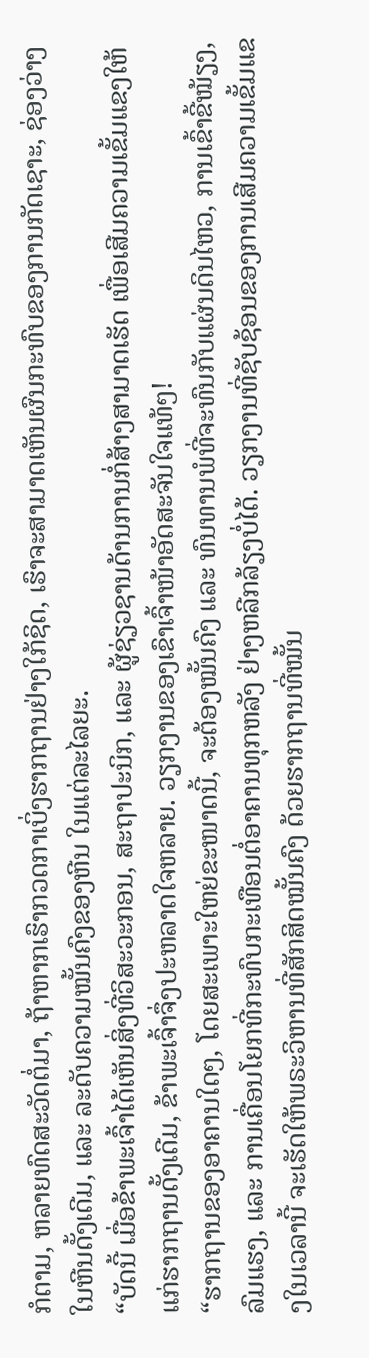ກໍຕາມ, ຫລາຍທົດສະວັດຕໍ່ມາ, ຖ້າຫາກເຮົາກວດກາເບິ່ງຮາກຖານຢ່າງໃກ້ຊິດ, ເຮົາຈະສາມາດເຫັນຜົນກະທົບຂອງການກັດເຊາະ, ຊ່ອງວ່າງໃນຫີນດັ້ງເດີມ, ແລະ ລະດັບຄວາມໝັ້ນຄົງຂອງຫີນ ໃນແຕ່ລະໄລຍະ.
“ບັດນີ້ ເມື່ອຂ້າພະເຈົ້າໄດ້ເຫັນສິ່ງທີ່ວິສະວະກອນ, ສະຖາປະນິກ, ແລະ ຜູ້ຊ່ຽວຊານດ້ານການກໍ່ສ້າງສາມາດເຮັດ ເພື່ອເສີມຄວາມເຂັ້ມແຂງໃຫ້ແກ່ຮາກຖານດັ້ງເດີມ, ຂ້າພະເຈົ້າຈຶ່ງປະຫລາດໃຈຫລາຍ. ວຽກງານຂອງເຂົາເຈົ້າໜ້າອັດສະຈັນໃຈແທ້ໆ!
“ຮາກຖານຂອງອາຄານໃດໆ, ໂດຍສະເພາະໃຫຍ່ຂະໜາດນີ້, ຈະຕ້ອງໝັ້ນຄົງ ແລະ ທົນທານພໍທີ່ຈະທົນກັບແຜ່ນດິນໄຫວ, ການເຂົ້າຂີ້ໝ້ຽງ, ລົມແຮງ, ແລະ ການເຄື່ອນໂຍກທີ່ກະທົບກະເທືອນຕໍ່ອາຄານທຸກຫລັງ ຢ່າງຫລີກລ້ຽງບໍ່ໄດ້. ວຽກງານທີ່ຊັບຊ້ອນຂອງການເສີມຄວາມເຂັ້ມແຂງໃນເວລານີ້ ຈະເຮັດໃຫ້ພຣະວິຫານທີ່ສັກສິດໝັ້ນຄົງ ດ້ວຍຮາກຖານທີ່ໝັ້ນ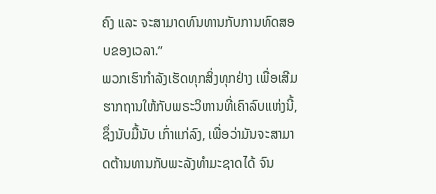ຄົງ ແລະ ຈະສາມາດທົນທານກັບການທົດສອບຂອງເວລາ.”
ພວກເຮົາກຳລັງເຮັດທຸກສິ່ງທຸກຢ່າງ ເພື່ອເສີມຮາກຖານໃຫ້ກັບພຣະວິຫານທີ່ເຄົາລົບແຫ່ງນີ້, ຊຶ່ງນັບມື້ນັບ ເກົ່າແກ່ລົງ, ເພື່ອວ່າມັນຈະສາມາດຕ້ານທານກັບພະລັງທຳມະຊາດໄດ້ ຈົນ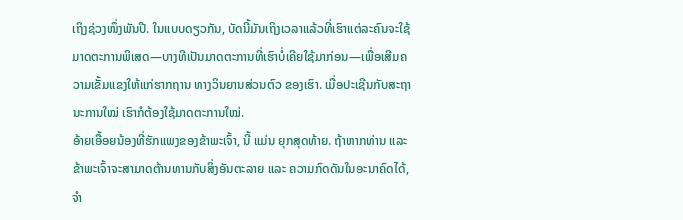ເຖິງຊ່ວງໜຶ່ງພັນປີ. ໃນແບບດຽວກັນ, ບັດນີ້ມັນເຖິງເວລາແລ້ວທີ່ເຮົາແຕ່ລະຄົນຈະໃຊ້ມາດຕະການພິເສດ—ບາງທີເປັນມາດຕະການທີ່ເຮົາບໍ່ເຄີຍໃຊ້ມາກ່ອນ—ເພື່ອເສີມຄວາມເຂັ້ມແຂງໃຫ້ແກ່ຮາກຖານ ທາງວິນຍານສ່ວນຕົວ ຂອງເຮົາ. ເມື່ອປະເຊີນກັບສະຖານະການໃໝ່ ເຮົາກໍຕ້ອງໃຊ້ມາດຕະການໃໝ່.
ອ້າຍເອື້ອຍນ້ອງທີ່ຮັກແພງຂອງຂ້າພະເຈົ້າ, ນີ້ ແມ່ນ ຍຸກສຸດທ້າຍ. ຖ້າຫາກທ່ານ ແລະ ຂ້າພະເຈົ້າຈະສາມາດຕ້ານທານກັບສິ່ງອັນຕະລາຍ ແລະ ຄວາມກົດດັນໃນອະນາຄົດໄດ້, ຈຳ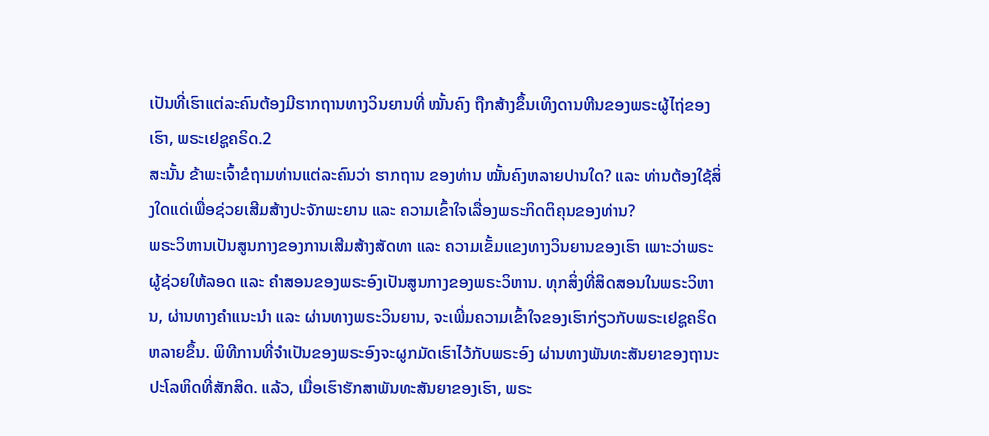ເປັນທີ່ເຮົາແຕ່ລະຄົນຕ້ອງມີຮາກຖານທາງວິນຍານທີ່ ໝັ້ນຄົງ ຖືກສ້າງຂຶ້ນເທິງດານຫີນຂອງພຣະຜູ້ໄຖ່ຂອງເຮົາ, ພຣະເຢຊູຄຣິດ.2
ສະນັ້ນ ຂ້າພະເຈົ້າຂໍຖາມທ່ານແຕ່ລະຄົນວ່າ ຮາກຖານ ຂອງທ່ານ ໝັ້ນຄົງຫລາຍປານໃດ? ແລະ ທ່ານຕ້ອງໃຊ້ສິ່ງໃດແດ່ເພື່ອຊ່ວຍເສີມສ້າງປະຈັກພະຍານ ແລະ ຄວາມເຂົ້າໃຈເລື່ອງພຣະກິດຕິຄຸນຂອງທ່ານ?
ພຣະວິຫານເປັນສູນກາງຂອງການເສີມສ້າງສັດທາ ແລະ ຄວາມເຂັ້ມແຂງທາງວິນຍານຂອງເຮົາ ເພາະວ່າພຣະຜູ້ຊ່ວຍໃຫ້ລອດ ແລະ ຄຳສອນຂອງພຣະອົງເປັນສູນກາງຂອງພຣະວິຫານ. ທຸກສິ່ງທີ່ສິດສອນໃນພຣະວິຫານ, ຜ່ານທາງຄຳແນະນຳ ແລະ ຜ່ານທາງພຣະວິນຍານ, ຈະເພີ່ມຄວາມເຂົ້າໃຈຂອງເຮົາກ່ຽວກັບພຣະເຢຊູຄຣິດຫລາຍຂຶ້ນ. ພິທີການທີ່ຈຳເປັນຂອງພຣະອົງຈະຜູກມັດເຮົາໄວ້ກັບພຣະອົງ ຜ່ານທາງພັນທະສັນຍາຂອງຖານະປະໂລຫິດທີ່ສັກສິດ. ແລ້ວ, ເມື່ອເຮົາຮັກສາພັນທະສັນຍາຂອງເຮົາ, ພຣະ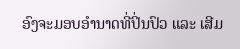ອົງຈະມອບອຳນາດທີ່ປິ່ນປົວ ແລະ ເສີມ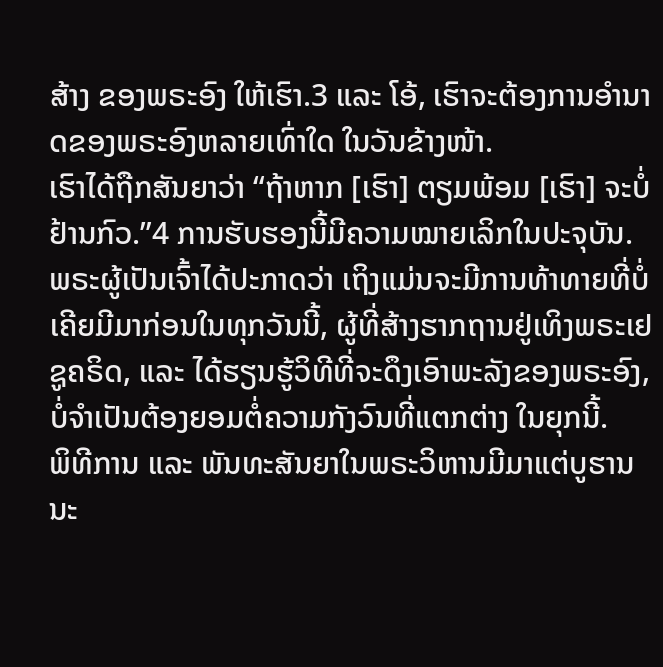ສ້າງ ຂອງພຣະອົງ ໃຫ້ເຮົາ.3 ແລະ ໂອ້, ເຮົາຈະຕ້ອງການອຳນາດຂອງພຣະອົງຫລາຍເທົ່າໃດ ໃນວັນຂ້າງໜ້າ.
ເຮົາໄດ້ຖືກສັນຍາວ່າ “ຖ້າຫາກ [ເຮົາ] ຕຽມພ້ອມ [ເຮົາ] ຈະບໍ່ຢ້ານກົວ.”4 ການຮັບຮອງນີ້ມີຄວາມໝາຍເລິກໃນປະຈຸບັນ. ພຣະຜູ້ເປັນເຈົ້າໄດ້ປະກາດວ່າ ເຖິງແມ່ນຈະມີການທ້າທາຍທີ່ບໍ່ເຄີຍມີມາກ່ອນໃນທຸກວັນນີ້, ຜູ້ທີ່ສ້າງຮາກຖານຢູ່ເທິງພຣະເຢຊູຄຣິດ, ແລະ ໄດ້ຮຽນຮູ້ວິທີທີ່ຈະດຶງເອົາພະລັງຂອງພຣະອົງ, ບໍ່ຈຳເປັນຕ້ອງຍອມຕໍ່ຄວາມກັງວົນທີ່ແຕກຕ່າງ ໃນຍຸກນີ້.
ພິທີການ ແລະ ພັນທະສັນຍາໃນພຣະວິຫານມີມາແຕ່ບູຮານນະ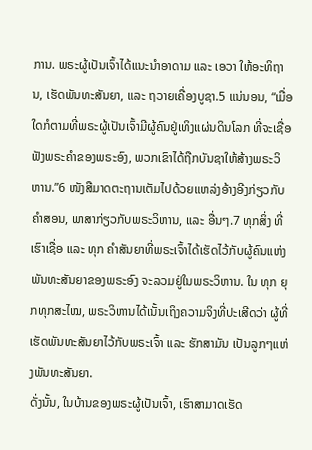ການ. ພຣະຜູ້ເປັນເຈົ້າໄດ້ແນະນຳອາດາມ ແລະ ເອວາ ໃຫ້ອະທິຖານ, ເຮັດພັນທະສັນຍາ, ແລະ ຖວາຍເຄື່ອງບູຊາ.5 ແນ່ນອນ, “ເມື່ອໃດກໍຕາມທີ່ພຣະຜູ້ເປັນເຈົ້າມີຜູ້ຄົນຢູ່ເທິງແຜ່ນດິນໂລກ ທີ່ຈະເຊື່ອຟັງພຣະຄຳຂອງພຣະອົງ, ພວກເຂົາໄດ້ຖືກບັນຊາໃຫ້ສ້າງພຣະວິຫານ.”6 ໜັງສືມາດຕະຖານເຕັມໄປດ້ວຍແຫລ່ງອ້າງອີງກ່ຽວກັບຄຳສອນ, ພາສາກ່ຽວກັບພຣະວິຫານ, ແລະ ອື່ນໆ.7 ທຸກສິ່ງ ທີ່ເຮົາເຊື່ອ ແລະ ທຸກ ຄຳສັນຍາທີ່ພຣະເຈົ້າໄດ້ເຮັດໄວ້ກັບຜູ້ຄົນແຫ່ງພັນທະສັນຍາຂອງພຣະອົງ ຈະລວມຢູ່ໃນພຣະວິຫານ. ໃນ ທຸກ ຍຸກທຸກສະໄໝ, ພຣະວິຫານໄດ້ເນັ້ນເຖິງຄວາມຈິງທີ່ປະເສີດວ່າ ຜູ້ທີ່ເຮັດພັນທະສັນຍາໄວ້ກັບພຣະເຈົ້າ ແລະ ຮັກສາມັນ ເປັນລູກໆແຫ່ງພັນທະສັນຍາ.
ດັ່ງນັ້ນ, ໃນບ້ານຂອງພຣະຜູ້ເປັນເຈົ້າ, ເຮົາສາມາດເຮັດ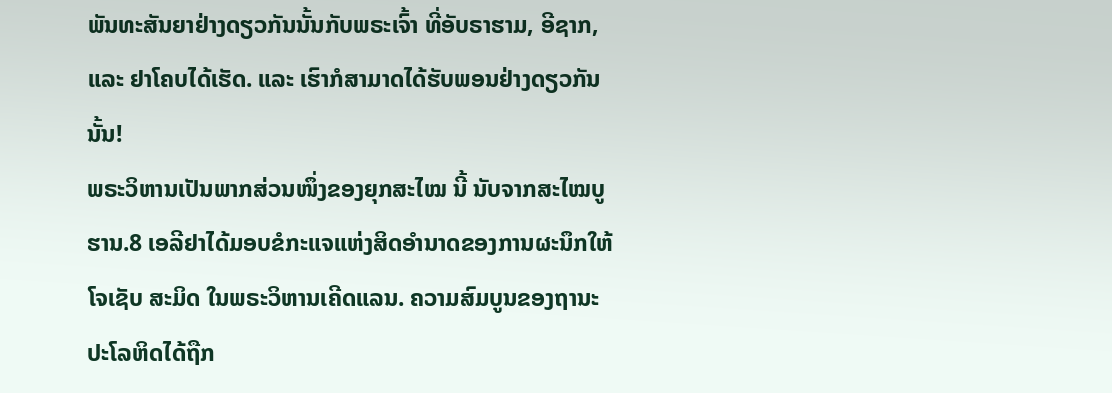ພັນທະສັນຍາຢ່າງດຽວກັນນັ້ນກັບພຣະເຈົ້າ ທີ່ອັບຣາຮາມ, ອີຊາກ, ແລະ ຢາໂຄບໄດ້ເຮັດ. ແລະ ເຮົາກໍສາມາດໄດ້ຮັບພອນຢ່າງດຽວກັນນັ້ນ!
ພຣະວິຫານເປັນພາກສ່ວນໜຶ່ງຂອງຍຸກສະໄໝ ນີ້ ນັບຈາກສະໄໝບູຮານ.8 ເອລີຢາໄດ້ມອບຂໍກະແຈແຫ່ງສິດອຳນາດຂອງການຜະນຶກໃຫ້ໂຈເຊັບ ສະມິດ ໃນພຣະວິຫານເຄີດແລນ. ຄວາມສົມບູນຂອງຖານະປະໂລຫິດໄດ້ຖືກ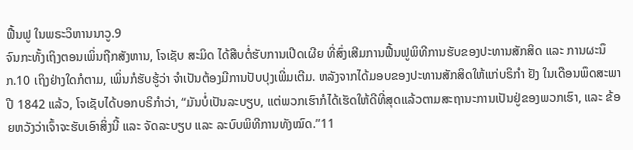ຟື້ນຟູ ໃນພຣະວິຫານນາວູ.9
ຈົນກະທັ້ງເຖິງຕອນເພິ່ນຖືກສັງຫານ, ໂຈເຊັບ ສະມິດ ໄດ້ສືບຕໍ່ຮັບການເປີດເຜີຍ ທີ່ສົ່ງເສີມການຟື້ນຟູພິທີການຮັບຂອງປະທານສັກສິດ ແລະ ການຜະນຶກ.10 ເຖິງຢ່າງໃດກໍຕາມ, ເພິ່ນກໍຮັບຮູ້ວ່າ ຈຳເປັນຕ້ອງມີການປັບປຸງເພີ່ມເຕີມ. ຫລັງຈາກໄດ້ມອບຂອງປະທານສັກສິດໃຫ້ແກ່ບຣິກຳ ຢັງ ໃນເດືອນພຶດສະພາ ປີ 1842 ແລ້ວ, ໂຈເຊັບໄດ້ບອກບຣິກຳວ່າ, “ມັນບໍ່ເປັນລະບຽບ, ແຕ່ພວກເຮົາກໍໄດ້ເຮັດໃຫ້ດີທີ່ສຸດແລ້ວຕາມສະຖານະການເປັນຢູ່ຂອງພວກເຮົາ, ແລະ ຂ້ອຍຫວັງວ່າເຈົ້າຈະຮັບເອົາສິ່ງນີ້ ແລະ ຈັດລະບຽບ ແລະ ລະບົບພິທີການທັງໝົດ.”11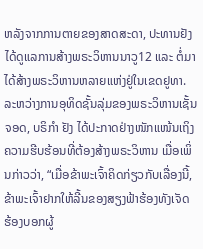ຫລັງຈາກການຕາຍຂອງສາດສະດາ, ປະທານຢັງໄດ້ດູແລການສ້າງພຣະວິຫານນາວູ12 ແລະ ຕໍ່ມາໄດ້ສ້າງພຣະວິຫານຫລາຍແຫ່ງຢູ່ໃນເຂດຢູທາ. ລະຫວ່າງການອຸທິດຊັ້ນລຸ່ມຂອງພຣະວິຫານເຊັ້ນຈອດ, ບຣິກຳ ຢັງ ໄດ້ປະກາດຢ່າງໜັກແໜ້ນເຖິງຄວາມຮີບຮ້ອນທີ່ຕ້ອງສ້າງພຣະວິຫານ ເມື່ອເພິ່ນກ່າວວ່າ, “ເມື່ອຂ້າພະເຈົ້າຄິດກ່ຽວກັບເລື່ອງນີ້, ຂ້າພະເຈົ້າຢາກໃຫ້ລີ້ນຂອງສຽງຟ້າຮ້ອງທັງເຈັດ ຮ້ອງບອກຜູ້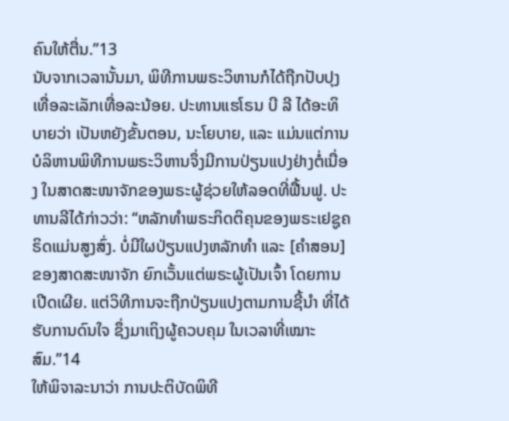ຄົນໃຫ້ຕື່ນ.”13
ນັບຈາກເວລານັ້ນມາ, ພິທີການພຣະວິຫານກໍໄດ້ຖືກປັບປຸງເທື່ອລະເລັກເທື່ອລະນ້ອຍ. ປະທານແຮໂຣນ ບີ ລີ ໄດ້ອະທິບາຍວ່າ ເປັນຫຍັງຂັ້ນຕອນ, ນະໂຍບາຍ, ແລະ ແມ່ນແຕ່ການບໍລິຫານພິທີການພຣະວິຫານຈຶ່ງມີການປ່ຽນແປງຢ່າງຕໍ່ເນື່ອງ ໃນສາດສະໜາຈັກຂອງພຣະຜູ້ຊ່ວຍໃຫ້ລອດທີ່ຟື້ນຟູ. ປະທານລີໄດ້ກ່າວວ່າ: “ຫລັກທຳພຣະກິດຕິຄຸນຂອງພຣະເຢຊູຄຣິດແມ່ນສູງສົ່ງ. ບໍ່ມີໃຜປ່ຽນແປງຫລັກທຳ ແລະ [ຄຳສອນ] ຂອງສາດສະໜາຈັກ ຍົກເວັ້ນແຕ່ພຣະຜູ້ເປັນເຈົ້າ ໂດຍການເປີດເຜີຍ. ແຕ່ວິທີການຈະຖືກປ່ຽນແປງຕາມການຊີ້ນຳ ທີ່ໄດ້ຮັບການດົນໃຈ ຊຶ່ງມາເຖິງຜູ້ຄວບຄຸມ ໃນເວລາທີ່ເໝາະສົມ.”14
ໃຫ້ພິຈາລະນາວ່າ ການປະຕິບັດພິທີ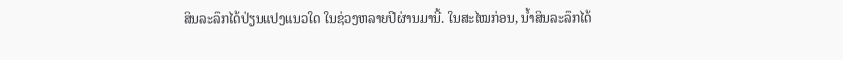ສິນລະລຶກໄດ້ປ່ຽນແປງແນວໃດ ໃນຊ່ວງຫລາຍປີຜ່ານມານີ້. ໃນສະໄໝກ່ອນ, ນ້ຳສິນລະລຶກໄດ້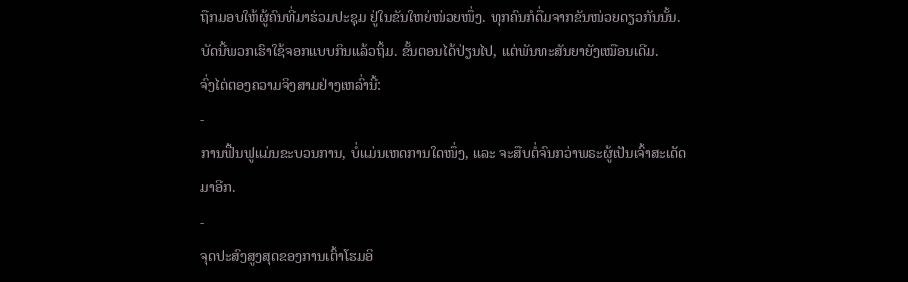ຖືກມອບໃຫ້ຜູ້ຄົນທີ່ມາຮ່ວມປະຊຸມ ຢູ່ໃນຂັນໃຫຍ່ໜ່ວຍໜຶ່ງ. ທຸກຄົນກໍດື່ມຈາກຂັນໜ່ວຍດຽວກັນນັ້ນ. ບັດນີ້ພວກເຮົາໃຊ້ຈອກແບບກິນແລ້ວຖິ້ມ. ຂັ້ນຕອນໄດ້ປ່ຽນໄປ, ແຕ່ພັນທະສັນຍາຍັງເໝືອນເດີມ.
ຈົ່ງໄຕ່ຕອງຄວາມຈິງສາມຢ່າງເຫລົ່ານີ້:
-
ການຟື້ນຟູແມ່ນຂະບວນການ, ບໍ່ແມ່ນເຫດການໃດໜຶ່ງ, ແລະ ຈະສືບຕໍ່ຈົນກວ່າພຣະຜູ້ເປັນເຈົ້າສະເດັດມາອີກ.
-
ຈຸດປະສົງສູງສຸດຂອງການເຕົ້າໂຮມອິ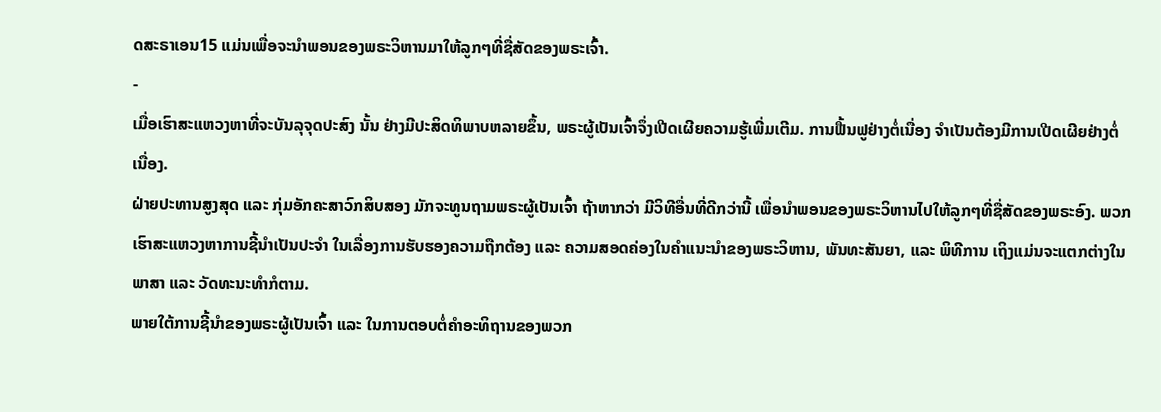ດສະຣາເອນ15 ແມ່ນເພື່ອຈະນຳພອນຂອງພຣະວິຫານມາໃຫ້ລູກໆທີ່ຊື່ສັດຂອງພຣະເຈົ້າ.
-
ເມື່ອເຮົາສະແຫວງຫາທີ່ຈະບັນລຸຈຸດປະສົງ ນັ້ນ ຢ່າງມີປະສິດທິພາບຫລາຍຂຶ້ນ, ພຣະຜູ້ເປັນເຈົ້າຈຶ່ງເປີດເຜີຍຄວາມຮູ້ເພີ່ມເຕີມ. ການຟື້ນຟູຢ່າງຕໍ່ເນື່ອງ ຈຳເປັນຕ້ອງມີການເປີດເຜີຍຢ່າງຕໍ່ເນື່ອງ.
ຝ່າຍປະທານສູງສຸດ ແລະ ກຸ່ມອັກຄະສາວົກສິບສອງ ມັກຈະທູນຖາມພຣະຜູ້ເປັນເຈົ້າ ຖ້າຫາກວ່າ ມີວິທີອື່ນທີ່ດີກວ່ານີ້ ເພື່ອນຳພອນຂອງພຣະວິຫານໄປໃຫ້ລູກໆທີ່ຊື່ສັດຂອງພຣະອົງ. ພວກເຮົາສະແຫວງຫາການຊີ້ນຳເປັນປະຈຳ ໃນເລື່ອງການຮັບຮອງຄວາມຖືກຕ້ອງ ແລະ ຄວາມສອດຄ່ອງໃນຄຳແນະນຳຂອງພຣະວິຫານ, ພັນທະສັນຍາ, ແລະ ພິທີການ ເຖິງແມ່ນຈະແຕກຕ່າງໃນພາສາ ແລະ ວັດທະນະທຳກໍຕາມ.
ພາຍໃຕ້ການຊີ້ນຳຂອງພຣະຜູ້ເປັນເຈົ້າ ແລະ ໃນການຕອບຕໍ່ຄຳອະທິຖານຂອງພວກ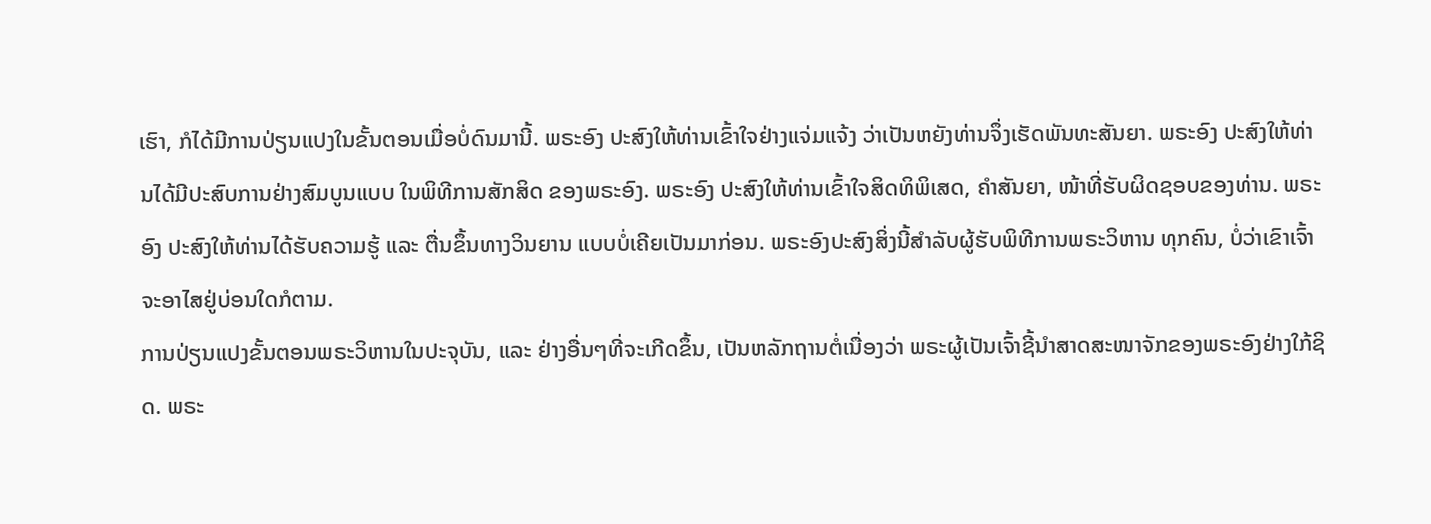ເຮົາ, ກໍໄດ້ມີການປ່ຽນແປງໃນຂັ້ນຕອນເມື່ອບໍ່ດົນມານີ້. ພຣະອົງ ປະສົງໃຫ້ທ່ານເຂົ້າໃຈຢ່າງແຈ່ມແຈ້ງ ວ່າເປັນຫຍັງທ່ານຈຶ່ງເຮັດພັນທະສັນຍາ. ພຣະອົງ ປະສົງໃຫ້ທ່ານໄດ້ມີປະສົບການຢ່າງສົມບູນແບບ ໃນພິທີການສັກສິດ ຂອງພຣະອົງ. ພຣະອົງ ປະສົງໃຫ້ທ່ານເຂົ້າໃຈສິດທິພິເສດ, ຄຳສັນຍາ, ໜ້າທີ່ຮັບຜິດຊອບຂອງທ່ານ. ພຣະອົງ ປະສົງໃຫ້ທ່ານໄດ້ຮັບຄວາມຮູ້ ແລະ ຕື່ນຂຶ້ນທາງວິນຍານ ແບບບໍ່ເຄີຍເປັນມາກ່ອນ. ພຣະອົງປະສົງສິ່ງນີ້ສຳລັບຜູ້ຮັບພິທີການພຣະວິຫານ ທຸກຄົນ, ບໍ່ວ່າເຂົາເຈົ້າຈະອາໄສຢູ່ບ່ອນໃດກໍຕາມ.
ການປ່ຽນແປງຂັ້ນຕອນພຣະວິຫານໃນປະຈຸບັນ, ແລະ ຢ່າງອື່ນໆທີ່ຈະເກີດຂຶ້ນ, ເປັນຫລັກຖານຕໍ່ເນື່ອງວ່າ ພຣະຜູ້ເປັນເຈົ້າຊີ້ນຳສາດສະໜາຈັກຂອງພຣະອົງຢ່າງໃກ້ຊິດ. ພຣະ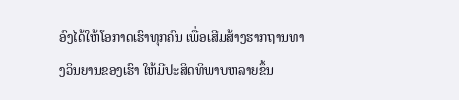ອົງໄດ້ໃຫ້ໂອກາດເຮົາທຸກຄົນ ເພື່ອເສີມສ້າງຮາກຖານທາງວິນຍານຂອງເຮົາ ໃຫ້ມີປະສິດທິພາບຫລາຍຂຶ້ນ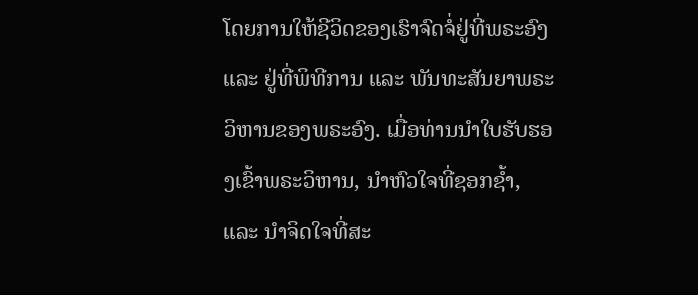ໂດຍການໃຫ້ຊີວິດຂອງເຮົາຈົດຈໍ່ຢູ່ທີ່ພຣະອົງ ແລະ ຢູ່ທີ່ພິທີການ ແລະ ພັນທະສັນຍາພຣະວິຫານຂອງພຣະອົງ. ເມື່ອທ່ານນຳໃບຮັບຮອງເຂົ້າພຣະວິຫານ, ນຳຫົວໃຈທີ່ຊອກຊ້ຳ, ແລະ ນຳຈິດໃຈທີ່ສະ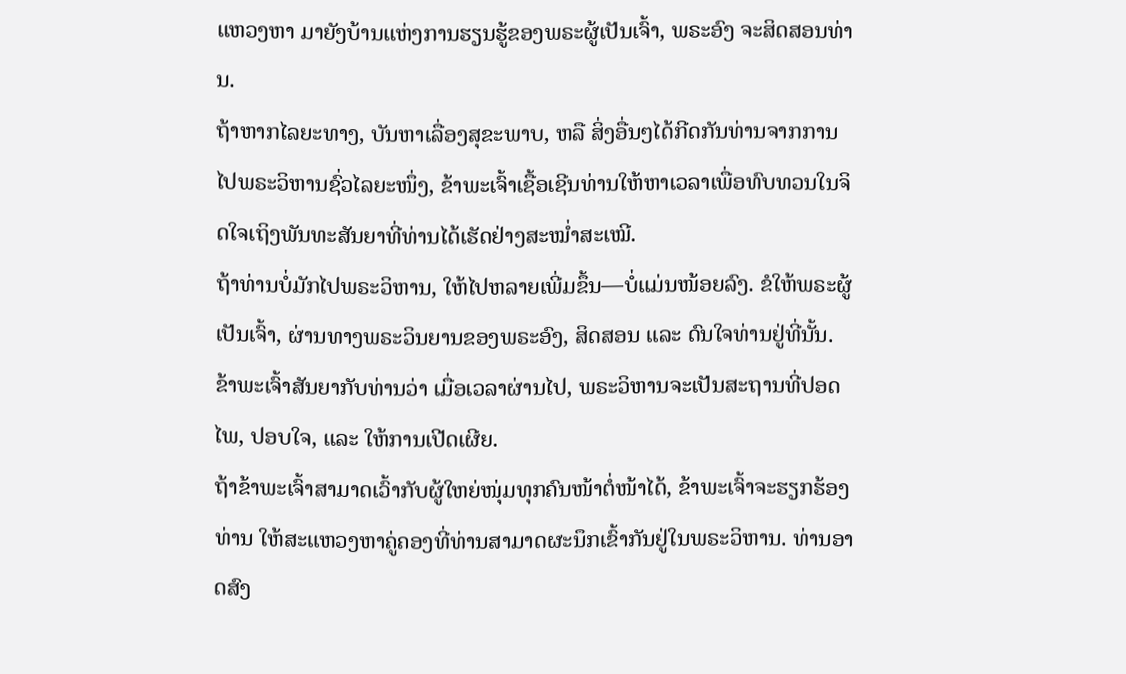ແຫວງຫາ ມາຍັງບ້ານແຫ່ງການຮຽນຮູ້ຂອງພຣະຜູ້ເປັນເຈົ້າ, ພຣະອົງ ຈະສິດສອນທ່ານ.
ຖ້າຫາກໄລຍະທາງ, ບັນຫາເລື່ອງສຸຂະພາບ, ຫລື ສິ່ງອື່ນໆໄດ້ກີດກັນທ່ານຈາກການໄປພຣະວິຫານຊົ່ວໄລຍະໜຶ່ງ, ຂ້າພະເຈົ້າເຊື້ອເຊີນທ່ານໃຫ້ຫາເວລາເພື່ອທົບທວນໃນຈິດໃຈເຖິງພັນທະສັນຍາທີ່ທ່ານໄດ້ເຮັດຢ່າງສະໝ່ຳສະເໝີ.
ຖ້າທ່ານບໍ່ມັກໄປພຣະວິຫານ, ໃຫ້ໄປຫລາຍເພີ່ມຂຶ້ນ—ບໍ່ແມ່ນໜ້ອຍລົງ. ຂໍໃຫ້ພຣະຜູ້ເປັນເຈົ້າ, ຜ່ານທາງພຣະວິນຍານຂອງພຣະອົງ, ສິດສອນ ແລະ ດົນໃຈທ່ານຢູ່ທີ່ນັ້ນ. ຂ້າພະເຈົ້າສັນຍາກັບທ່ານວ່າ ເມື່ອເວລາຜ່ານໄປ, ພຣະວິຫານຈະເປັນສະຖານທີ່ປອດໄພ, ປອບໃຈ, ແລະ ໃຫ້ການເປີດເຜີຍ.
ຖ້າຂ້າພະເຈົ້າສາມາດເວົ້າກັບຜູ້ໃຫຍ່ໜຸ່ມທຸກຄົນໜ້າຕໍ່ໜ້າໄດ້, ຂ້າພະເຈົ້າຈະຮຽກຮ້ອງທ່ານ ໃຫ້ສະແຫວງຫາຄູ່ຄອງທີ່ທ່ານສາມາດຜະນຶກເຂົ້າກັນຢູ່ໃນພຣະວິຫານ. ທ່ານອາດສົງ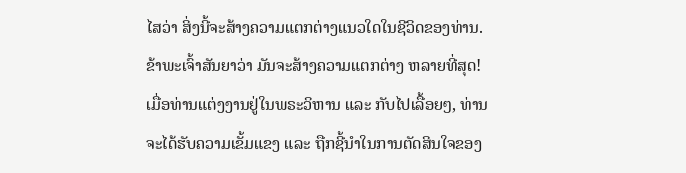ໄສວ່າ ສິ່ງນີ້ຈະສ້າງຄວາມແຕກຕ່າງແນວໃດໃນຊີວິດຂອງທ່ານ. ຂ້າພະເຈົ້າສັນຍາວ່າ ມັນຈະສ້າງຄວາມແຕກຕ່າງ ຫລາຍທີ່ສຸດ! ເມື່ອທ່ານແຕ່ງງານຢູ່ໃນພຣະວິຫານ ແລະ ກັບໄປເລື້ອຍໆ, ທ່ານຈະໄດ້ຮັບຄວາມເຂັ້ມແຂງ ແລະ ຖືກຊີ້ນຳໃນການຕັດສິນໃຈຂອງ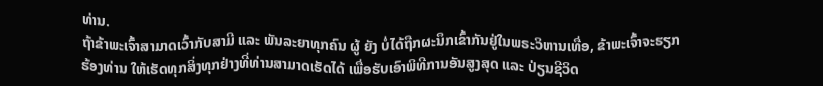ທ່ານ.
ຖ້າຂ້າພະເຈົ້າສາມາດເວົ້າກັບສາມີ ແລະ ພັນລະຍາທຸກຄົນ ຜູ້ ຍັງ ບໍ່ໄດ້ຖືກຜະນຶກເຂົ້າກັນຢູ່ໃນພຣະວິຫານເທື່ອ, ຂ້າພະເຈົ້າຈະຮຽກຮ້ອງທ່ານ ໃຫ້ເຮັດທຸກສິ່ງທຸກຢ່າງທີ່ທ່ານສາມາດເຮັດໄດ້ ເພື່ອຮັບເອົາພິທີການອັນສູງສຸດ ແລະ ປ່ຽນຊີວິດ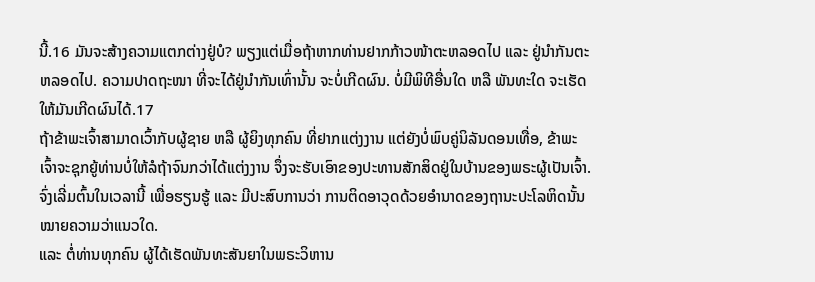ນີ້.16 ມັນຈະສ້າງຄວາມແຕກຕ່າງຢູ່ບໍ? ພຽງແຕ່ເມື່ອຖ້າຫາກທ່ານຢາກກ້າວໜ້າຕະຫລອດໄປ ແລະ ຢູ່ນຳກັນຕະຫລອດໄປ. ຄວາມປາດຖະໜາ ທີ່ຈະໄດ້ຢູ່ນຳກັນເທົ່ານັ້ນ ຈະບໍ່ເກີດຜົນ. ບໍ່ມີພິທີອື່ນໃດ ຫລື ພັນທະໃດ ຈະເຮັດໃຫ້ມັນເກີດຜົນໄດ້.17
ຖ້າຂ້າພະເຈົ້າສາມາດເວົ້າກັບຜູ້ຊາຍ ຫລື ຜູ້ຍິງທຸກຄົນ ທີ່ຢາກແຕ່ງງານ ແຕ່ຍັງບໍ່ພົບຄູ່ນິລັນດອນເທື່ອ, ຂ້າພະເຈົ້າຈະຊຸກຍູ້ທ່ານບໍ່ໃຫ້ລໍຖ້າຈົນກວ່າໄດ້ແຕ່ງງານ ຈຶ່ງຈະຮັບເອົາຂອງປະທານສັກສິດຢູ່ໃນບ້ານຂອງພຣະຜູ້ເປັນເຈົ້າ. ຈົ່ງເລີ່ມຕົ້ນໃນເວລານີ້ ເພື່ອຮຽນຮູ້ ແລະ ມີປະສົບການວ່າ ການຕິດອາວຸດດ້ວຍອຳນາດຂອງຖານະປະໂລຫິດນັ້ນ ໝາຍຄວາມວ່າແນວໃດ.
ແລະ ຕໍ່ທ່ານທຸກຄົນ ຜູ້ໄດ້ເຮັດພັນທະສັນຍາໃນພຣະວິຫານ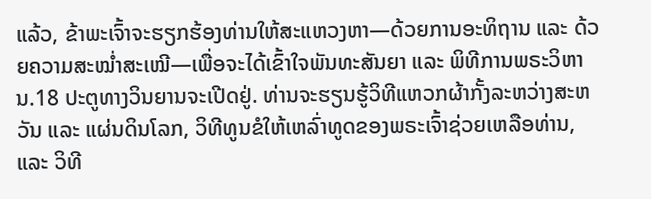ແລ້ວ, ຂ້າພະເຈົ້າຈະຮຽກຮ້ອງທ່ານໃຫ້ສະແຫວງຫາ—ດ້ວຍການອະທິຖານ ແລະ ດ້ວຍຄວາມສະໝ່ຳສະເໝີ—ເພື່ອຈະໄດ້ເຂົ້າໃຈພັນທະສັນຍາ ແລະ ພິທີການພຣະວິຫານ.18 ປະຕູທາງວິນຍານຈະເປີດຢູ່. ທ່ານຈະຮຽນຮູ້ວິທີແຫວກຜ້າກັ້ງລະຫວ່າງສະຫວັນ ແລະ ແຜ່ນດິນໂລກ, ວິທີທູນຂໍໃຫ້ເຫລົ່າທູດຂອງພຣະເຈົ້າຊ່ວຍເຫລືອທ່ານ, ແລະ ວິທີ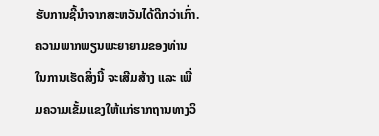ຮັບການຊີ້ນຳຈາກສະຫວັນໄດ້ດີກວ່າເກົ່າ. ຄວາມພາກພຽນພະຍາຍາມຂອງທ່ານໃນການເຮັດສິ່ງນີ້ ຈະເສີມສ້າງ ແລະ ເພີ່ມຄວາມເຂັ້ມແຂງໃຫ້ແກ່ຮາກຖານທາງວິ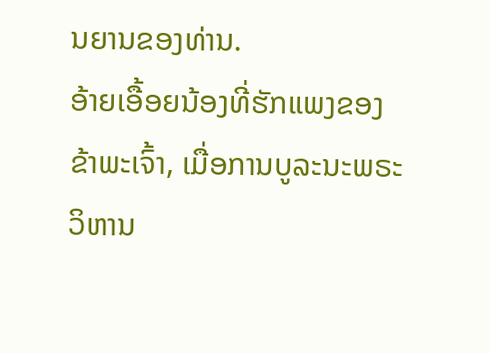ນຍານຂອງທ່ານ.
ອ້າຍເອື້ອຍນ້ອງທີ່ຮັກແພງຂອງຂ້າພະເຈົ້າ, ເມື່ອການບູລະນະພຣະວິຫານ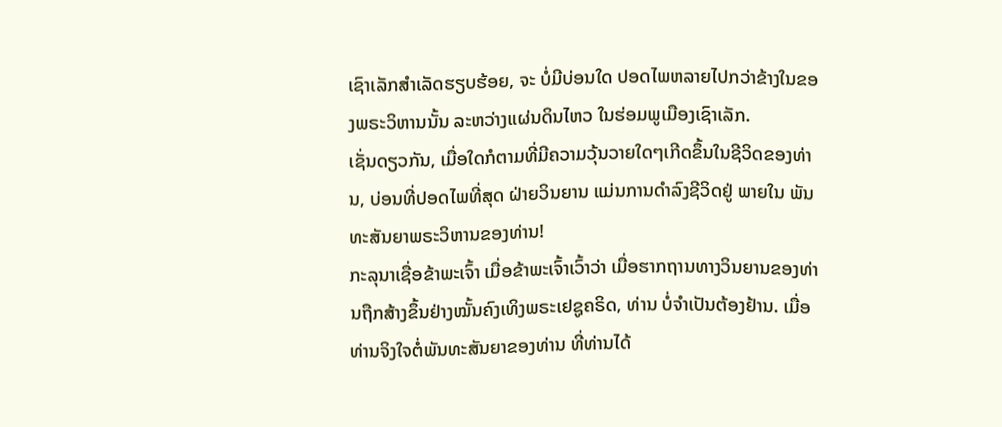ເຊົາເລັກສຳເລັດຮຽບຮ້ອຍ, ຈະ ບໍ່ມີບ່ອນໃດ ປອດໄພຫລາຍໄປກວ່າຂ້າງໃນຂອງພຣະວິຫານນັ້ນ ລະຫວ່າງແຜ່ນດິນໄຫວ ໃນຮ່ອມພູເມືອງເຊົາເລັກ.
ເຊັ່ນດຽວກັນ, ເມື່ອໃດກໍຕາມທີ່ມີຄວາມວຸ້ນວາຍໃດໆເກີດຂຶ້ນໃນຊີວິດຂອງທ່ານ, ບ່ອນທີ່ປອດໄພທີ່ສຸດ ຝ່າຍວິນຍານ ແມ່ນການດຳລົງຊີວິດຢູ່ ພາຍໃນ ພັນທະສັນຍາພຣະວິຫານຂອງທ່ານ!
ກະລຸນາເຊື່ອຂ້າພະເຈົ້າ ເມື່ອຂ້າພະເຈົ້າເວົ້າວ່າ ເມື່ອຮາກຖານທາງວິນຍານຂອງທ່ານຖືກສ້າງຂຶ້ນຢ່າງໝັ້ນຄົງເທິງພຣະເຢຊູຄຣິດ, ທ່ານ ບໍ່ຈຳເປັນຕ້ອງຢ້ານ. ເມື່ອທ່ານຈິງໃຈຕໍ່ພັນທະສັນຍາຂອງທ່ານ ທີ່ທ່ານໄດ້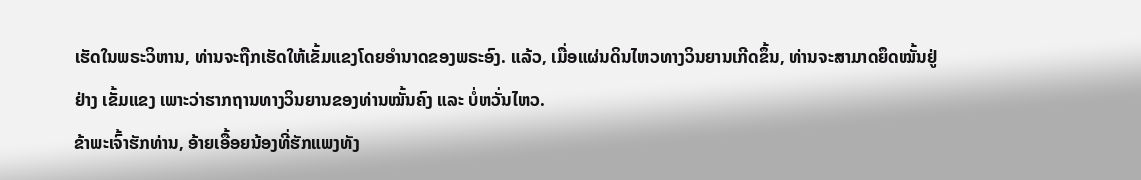ເຮັດໃນພຣະວິຫານ, ທ່ານຈະຖືກເຮັດໃຫ້ເຂັ້ມແຂງໂດຍອຳນາດຂອງພຣະອົງ. ແລ້ວ, ເມື່ອແຜ່ນດິນໄຫວທາງວິນຍານເກີດຂຶ້ນ, ທ່ານຈະສາມາດຍຶດໝັ້ນຢູ່ຢ່າງ ເຂັ້ມແຂງ ເພາະວ່າຮາກຖານທາງວິນຍານຂອງທ່ານໝັ້ນຄົງ ແລະ ບໍ່ຫວັ່ນໄຫວ.
ຂ້າພະເຈົ້າຮັກທ່ານ, ອ້າຍເອື້ອຍນ້ອງທີ່ຮັກແພງທັງ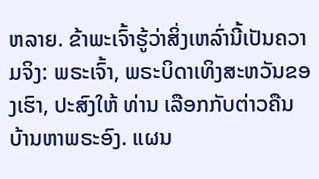ຫລາຍ. ຂ້າພະເຈົ້າຮູ້ວ່າສິ່ງເຫລົ່ານີ້ເປັນຄວາມຈິງ: ພຣະເຈົ້າ, ພຣະບິດາເທິງສະຫວັນຂອງເຮົາ, ປະສົງໃຫ້ ທ່ານ ເລືອກກັບຕ່າວຄືນບ້ານຫາພຣະອົງ. ແຜນ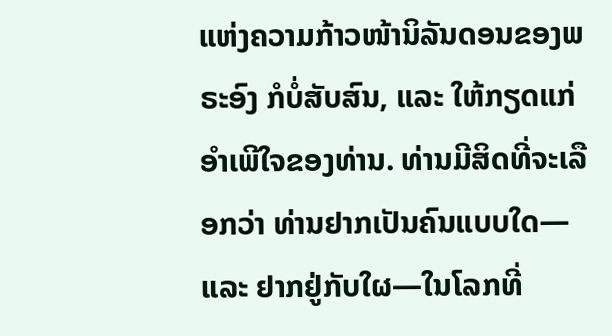ແຫ່ງຄວາມກ້າວໜ້ານິລັນດອນຂອງພຣະອົງ ກໍບໍ່ສັບສົນ, ແລະ ໃຫ້ກຽດແກ່ອຳເພີໃຈຂອງທ່ານ. ທ່ານມີສິດທີ່ຈະເລືອກວ່າ ທ່ານຢາກເປັນຄົນແບບໃດ—ແລະ ຢາກຢູ່ກັບໃຜ—ໃນໂລກທີ່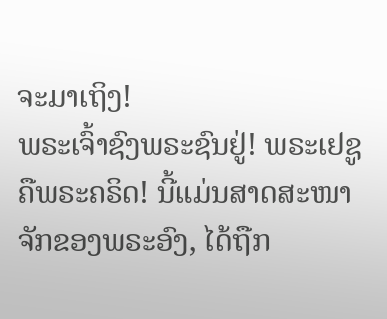ຈະມາເຖິງ!
ພຣະເຈົ້າຊົງພຣະຊົນຢູ່! ພຣະເຢຊູຄືພຣະຄຣິດ! ນີ້ແມ່ນສາດສະໜາຈັກຂອງພຣະອົງ, ໄດ້ຖືກ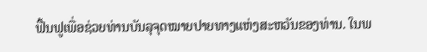ຟື້ນຟູເພື່ອຊ່ວຍທ່ານບັນລຸຈຸດໝາຍປາຍທາງແຫ່ງສະຫວັນຂອງທ່ານ. ໃນພ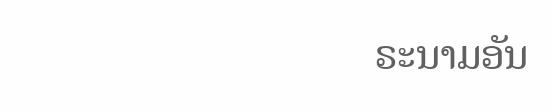ຣະນາມອັນ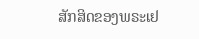ສັກສິດຂອງພຣະເຢ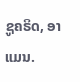ຊູຄຣິດ, ອາແມນ.